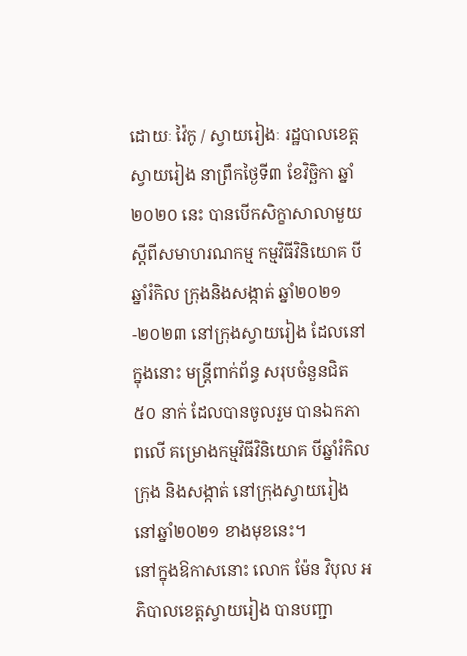ដោយៈ វ៉ៃកូ / ស្វាយរៀងៈ រដ្ឋបាលខេត្តស្វាយរៀង នាព្រឹកថ្ងៃទី៣ ខែវិច្ឆិកា ឆ្នាំ២០២០ នេះ បានបើកសិក្ខាសាលាមួយ ស្តីពីសមាហរណកម្ម កម្មវិធីវិនិយោគ បីឆ្នាំរំកិល ក្រុងនិងសង្កាត់ ឆ្នាំ២០២១-២០២៣ នៅក្រុងស្វាយរៀង ដែលនៅក្នុងនោះ មន្ត្រីពាក់ព័ន្ធ សរុបចំនួនជិត ៥០ នាក់ ដែលបានចូលរួម បានឯកភាពលើ គម្រោងកម្មវិធីវិនិយោគ បីឆ្នាំរំកិលក្រុង និងសង្កាត់ នៅក្រុងស្វាយរៀង នៅឆ្នាំ២០២១ ខាងមុខនេះ។
នៅក្នុងឱកាសនោះ លោក ម៉ែន វិបុល អភិបាលខេត្តស្វាយរៀង បានបញ្ជា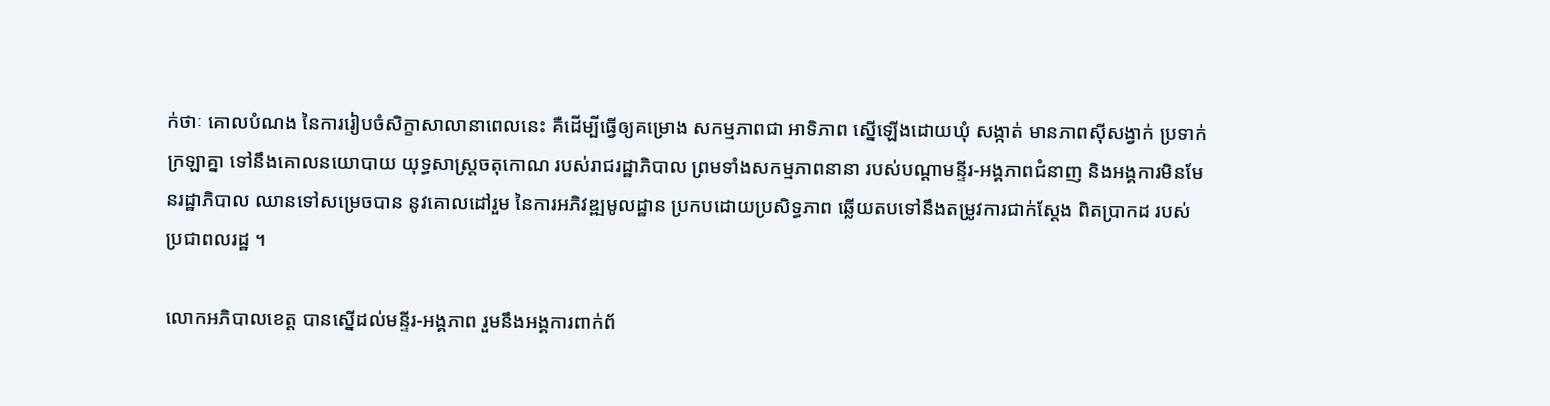ក់ថាៈ គោលបំណង នៃការរៀបចំសិក្ខាសាលានាពេលនេះ គឺដើម្បីធ្វើឲ្យគម្រោង សកម្មភាពជា អាទិភាព ស្នើឡើងដោយឃុំ សង្កាត់ មានភាពស៊ីសង្វាក់ ប្រទាក់ក្រឡាគ្នា ទៅនឹងគោលនយោបាយ យុទ្ធសាស្ត្រចតុកោណ របស់រាជរដ្ឋាភិបាល ព្រមទាំងសកម្មភាពនានា របស់បណ្ដាមន្ទីរ-អង្គភាពជំនាញ និងអង្គការមិនមែនរដ្ឋាភិបាល ឈានទៅសម្រេចបាន នូវគោលដៅរួម នៃការអភិវឌ្ឍមូលដ្ឋាន ប្រកបដោយប្រសិទ្ធភាព ឆ្លើយតបទៅនឹងតម្រូវការជាក់ស្ដែង ពិតប្រាកដ របស់ប្រជាពលរដ្ឋ ។

លោកអភិបាលខេត្ត បានស្នើដល់មន្ទីរ-អង្គភាព រួមនឹងអង្គការពាក់ព័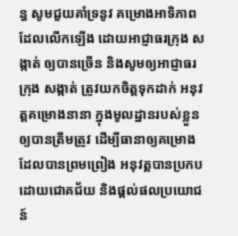ន្ធ សូមជួយគាំទ្រនូវ គម្រោងអាទិភាព ដែលលើកឡើង ដោយអាជ្ញាធរក្រុង សង្កាត់ ឲ្យបានច្រើន និងសូមឲ្យអាជ្ញាធរក្រុង សង្កាត់ ត្រូវយកចិត្តទុកដាក់ អនុវត្តគម្រោងនានា ក្នុងមូលដ្ឋានរបស់ខ្លួន ឲ្យបានត្រឹមត្រូវ ដើម្បីធានាឲ្យគម្រោង ដែលបានព្រមព្រៀង អនុវត្តបានប្រកបដោយជោគជ័យ និងផ្ដល់ផលប្រយោជន៍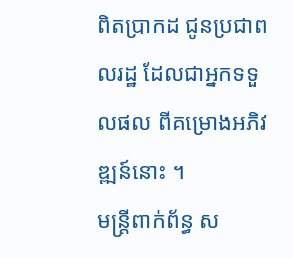ពិតប្រាកដ ជូនប្រជាពលរដ្ឋ ដែលជាអ្នកទទួលផល ពីគម្រោងអភិវឌ្ឍន៍នោះ ។
មន្ត្រីពាក់ព័ន្ធ ស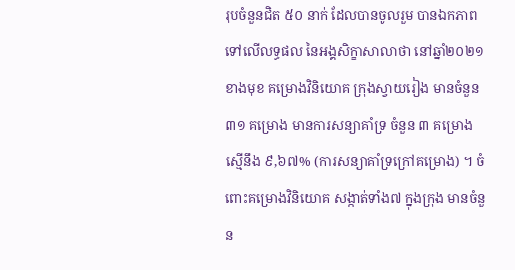រុបចំនួនជិត ៥០ នាក់ ដែលបានចូលរួម បានឯកភាព ទៅលើលទ្ធផល នៃអង្គសិក្ខាសាលាថា នៅឆ្នាំ២០២១ ខាងមុខ គម្រោងវិនិយោគ ក្រុងស្វាយរៀង មានចំនួន ៣១ គម្រោង មានការសន្យាគាំទ្រ ចំនួន ៣ គម្រោង ស្មើនឹង ៩,៦៧% (ការសន្យាគាំទ្រក្រៅគម្រោង) ។ ចំពោះគម្រោងវិនិយោគ សង្កាត់ទាំង៧ ក្នុងក្រុង មានចំនួន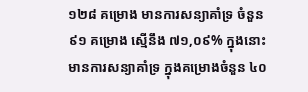១២៨ គម្រោង មានការសន្យាគាំទ្រ ចំនួន ៩១ គម្រោង ស្មើនឹង ៧១,០៩% ក្នុងនោះ មានការសន្យាគាំទ្រ ក្នុងគម្រោងចំនួន ៤០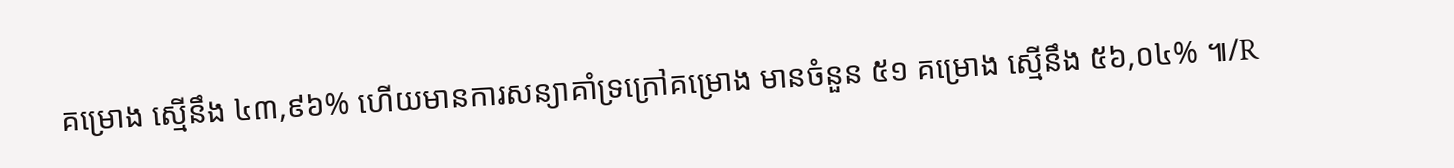គម្រោង ស្មើនឹង ៤៣,៩៦% ហើយមានការសន្យាគាំទ្រក្រៅគម្រោង មានចំនួន ៥១ គម្រោង ស្មើនឹង ៥៦,០៤% ៕/R